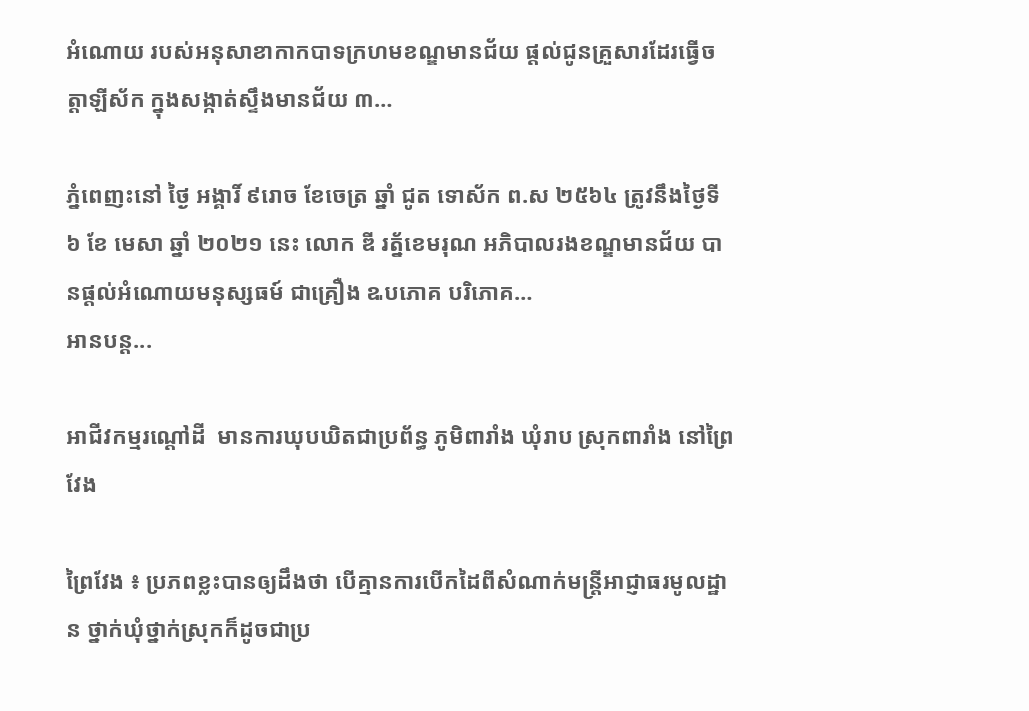អំណោយ របស់អនុសាខាកាកបាទក្រហមខណ្ឌមានជ័យ ផ្តល់ជូនគ្រួសារដែរធ្វើចត្តាឡីស័ក ក្នុងសង្កាត់ស្ទឹងមានជ័យ ៣…

ភ្នំពេញះនៅ ថ្ងៃ អង្គារិ៍ ៩រោច ខែចេត្រ ឆ្នាំ ជូត ទោស័ក ព.ស ២៥៦៤ ត្រូវនឹងថ្ងៃទី ៦ ខែ មេសា ឆ្នាំ ២០២១ នេះ លោក ឌី រត្ន័ខេមរុណ អភិបាលរងខណ្ឌមានជ័យ បានផ្តល់អំណោយមនុស្សធម៍ ជាគ្រឿង ឩបភោគ បរិភោគ…
អានបន្ត...

អាជីវកម្មរណ្តៅដី  មានការឃុបឃិតជាប្រព័ន្ធ ភូមិពារាំង ឃុំរាប ស្រុកពារាំង នៅព្រៃវែង

ព្រៃវែង ៖ ប្រភពខ្លះបានឲ្យដឹងថា បើគ្មានការបើកដៃពីសំណាក់មន្ត្រីអាជ្ញាធរមូលដ្ឋាន ថ្នាក់ឃុំថ្នាក់ស្រុកក៏ដូចជាប្រ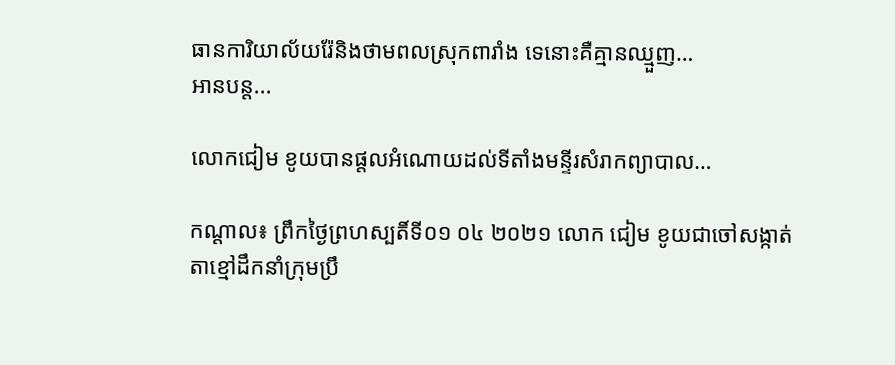ធានការិយាល័យរ៉ែនិងថាមពលស្រុកពារាំង ទេនោះគឺគ្មានឈ្មួញ…
អានបន្ត...

លោកជៀម ខូយបានផ្តលអំណោយដល់ទីតាំងមន្ទីរសំរាកព្យាបាល…

កណ្តាល៖ ព្រឹកថ្ងៃព្រហស្បតិ៍ទី០១ ០៤ ២០២១ លោក ជៀម ខូយជាចៅសង្កាត់តាខ្មៅដឹកនាំក្រុមប្រឹ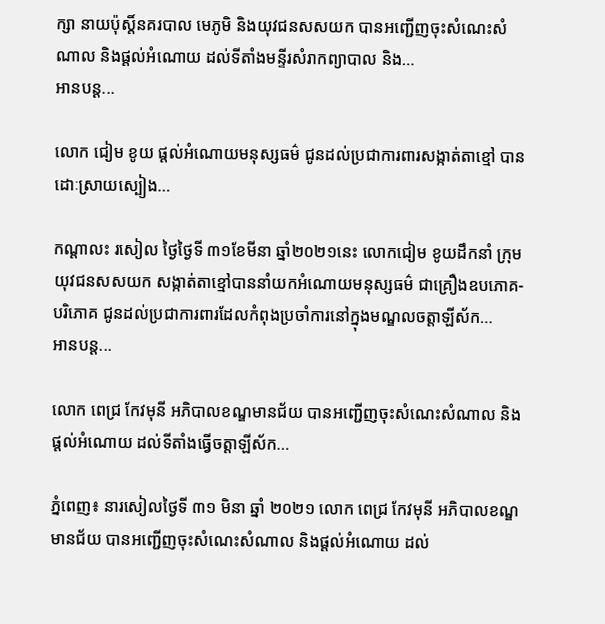ក្សា នាយប៉ុសិ៍្តនគរបាល មេភូមិ និងយុវជនសសយក បានអញ្ជើញចុះសំណេះសំណាល និងផ្តល់អំណោយ ដល់ទីតាំងមន្ទីរសំរាកព្យាបាល និង…
អានបន្ត...

លោក ជៀម ខូយ ផ្តល់អំណោយមនុស្សធម៌ ជូនដល់ប្រជាការពារសង្កាត់តាខ្មៅ បានដោៈស្រាយស្បៀង…

កណ្តាលះ រសៀល ថ្ងៃថ្ងៃទី ៣១ខែមីនា ឆ្នាំ២០២១នេះ លោកជៀម ខូយដឹកនាំ ក្រុមយុវជនសសយក សង្កាត់តាខ្មៅបាននាំយកអំណោយមនុស្សធម៌ ជាគ្រឿងឧបភោគ-បរិភោគ ជូនដល់ប្រជាការពារដែលកំពុងប្រចាំការនៅក្នុងមណ្ឌលចត្តាឡីស័ក…
អានបន្ត...

លោក ពេជ្រ កែវមុនី អភិបាលខណ្ឌមានជ័យ បានអញ្ជើញចុះសំណេះសំណាល និងផ្តល់អំណោយ ដល់ទីតាំងធ្វើចត្តាឡីស័ក…

ភ្នំពេញ៖ នារសៀលថ្ងៃទី ៣១ មិនា ឆ្នាំ ២០២១ លោក ពេជ្រ កែវមុនី អភិបាលខណ្ឌមានជ័យ បានអញ្ជើញចុះសំណេះសំណាល និងផ្តល់អំណោយ ដល់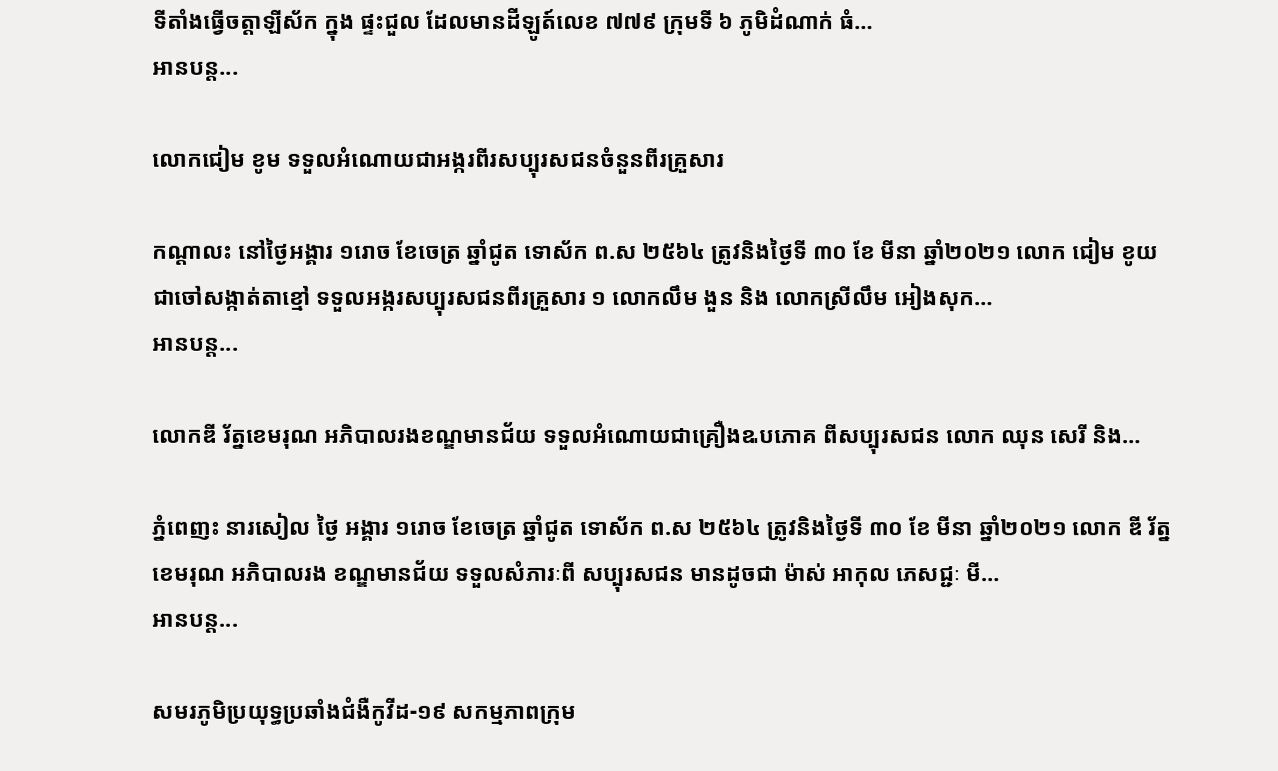ទីតាំងធ្វើចត្តាឡីស័ក ក្នុង ផ្ទះជួល ដែលមានដីឡូត៍លេខ ៧៧៩ ក្រុមទី ៦ ភូមិដំណាក់ ធំ…
អានបន្ត...

លោកជៀម ខូម ទទួលអំណោយជាអង្ករពីរសប្បុរសជនចំនួនពីរគ្រួសារ

កណ្តាលះ នៅថ្ងៃអង្គារ ១រោច ខែចេត្រ ឆ្នាំជូត ទោស័ក ព.ស ២៥៦៤ ត្រូវនិងថ្ងៃទី ៣០ ខែ មីនា ឆ្នាំ២០២១ លោក ជៀម ខូយ ជាចៅសង្កាត់តាខ្មៅ ទទួលអង្ករសប្បុរសជនពីរគ្រួសារ ១ លោកលឹម ងួន និង លោកស្រីលឹម អៀងសុក…
អានបន្ត...

លោកឌី រ័ត្នខេមរុណ អភិបាលរងខណ្ឌមានជ័យ ទទួលអំណោយជាគ្រឿងឩបភោគ ពីសប្បុរសជន លោក ឈុន សេរី និង…

ភ្នំពេញះ នារសៀល ថ្ងៃ អង្គារ ១រោច ខែចេត្រ ឆ្នាំជូត ទោស័ក ព.ស ២៥៦៤ ត្រូវនិងថ្ងៃទី ៣០ ខែ មីនា ឆ្នាំ២០២១ លោក ឌី រ័ត្នខេមរុណ អភិបាលរង ខណ្ឌមានជ័យ ទទួលសំភារៈពី សប្បុរសជន មានដូចជា ម៉ាស់ អាកុល ភេសជ្ជៈ មី…
អានបន្ត...

សមរភូមិប្រយុទ្ធប្រឆាំងជំងឺកូវីដ-១៩ សកម្មភាពក្រុម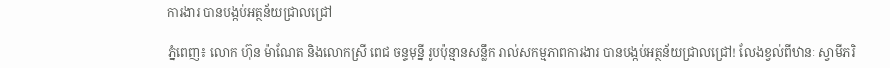ការងារ បានបង្កប់អត្ថន័យជ្រាលជ្រៅ

ភ្នំពេញ៖ លោក ហ៊ុន ម៉ាណែត និងលោកស្រី ពេជ ចន្ទមុន្នី រូបប៉ុន្មានសន្លឹក រាល់សកម្មភាពការងារ បានបង្កប់អត្ថន័យជ្រាលជ្រៅ! លែងខ្វល់ពីឋានៈ ស្វាមីភរិ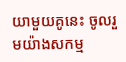យាមួយគូនេះ ចូលរួមយ៉ាងសកម្ម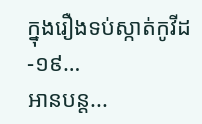ក្នុងរឿងទប់ស្កាត់កូវីដ-១៩…
អានបន្ត...